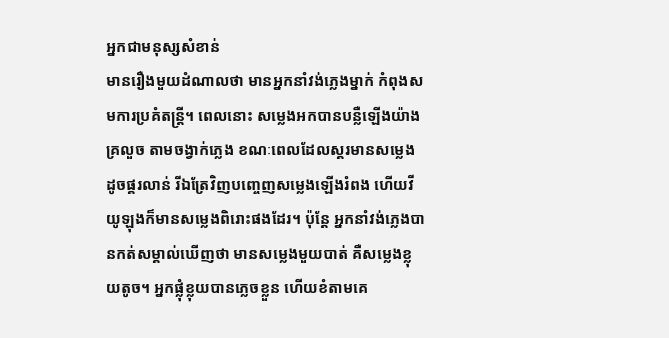អ្នកជាមនុស្សសំខាន់
មានរឿងមួយដំណាលថា មានអ្នកនាំវង់ភ្លេងម្នាក់ កំពុងសមការប្រគំតន្រ្តី។ ពេលនោះ សម្លេងអកបានបន្លឺឡើងយ៉ាងគ្រលួច តាមចង្វាក់ភ្លេង ខណៈពេលដែលស្គរមានសម្លេងដូចផ្គរលាន់ រីឯត្រែវិញបញ្ចេញសម្លេងឡើងរំពង ហើយវីយូឡុងក៏មានសម្លេងពិរោះផងដែរ។ ប៉ុន្តែ អ្នកនាំវង់ភ្លេងបានកត់សម្គាល់ឃើញថា មានសម្លេងមួយបាត់ គឺសម្លេងខ្លុយតូច។ អ្នកផ្លុំខ្លុយបានភ្លេចខ្លួន ហើយខំតាមគេ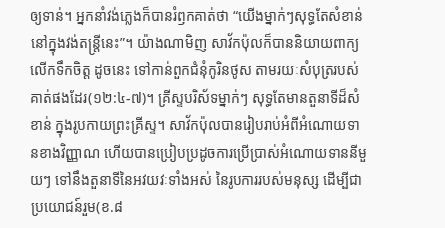ឲ្យទាន់។ អ្នកនាំវង់ភ្លេងក៏បានរំឭកគាត់ថា “យើងម្នាក់ៗសុទ្ធតែសំខាន់ នៅក្នុងវង់តន្រ្តីនេះ”។ យ៉ាងណាមិញ សាវ័កប៉ុលក៏បាននិយាយពាក្យលើកទឹកចិត្ត ដូចនេះ ទៅកាន់ពួកជំនុំកូរិនថូស តាមរយៈសំបុត្ររបស់គាត់ផងដែរ(១២:៤-៧)។ គ្រីស្ទបរិស័ទម្នាក់ៗ សុទ្ធតែមានតួនាទីដ៏សំខាន់ ក្នុងរូបកាយព្រះគ្រីស្ទ។ សាវ័កប៉ុលបានរៀបរាប់អំពីអំណោយទានខាងវិញ្ញាណ ហើយបានប្រៀបប្រដូចការប្រើប្រាស់អំណោយទាននីមួយៗ ទៅនឹងតួនាទីនៃអវយវៈទាំងអស់ នៃរូបការរបស់មនុស្ស ដើម្បីជាប្រយោជន៍រួម(ខ.៨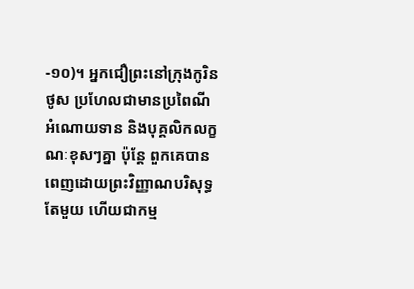-១០)។ អ្នកជឿព្រះនៅក្រុងកូរិនថូស ប្រហែលជាមានប្រពៃណី អំណោយទាន និងបុគ្គលិកលក្ខណៈខុសៗគ្នា ប៉ុន្តែ ពួកគេបានពេញដោយព្រះវិញ្ញាណបរិសុទ្ធតែមួយ ហើយជាកម្ម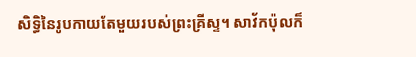សិទ្ធិនៃរូបកាយតែមួយរបស់ព្រះគ្រីស្ទ។ សាវ័កប៉ុលក៏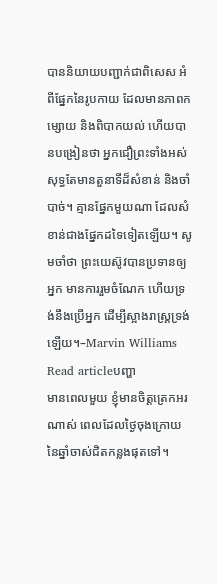បាននិយាយបញ្ជាក់ជាពិសេស អំពីផ្នែកនៃរូបកាយ ដែលមានភាពកម្សោយ និងពិបាកយល់ ហើយបានបង្រៀនថា អ្នកជឿព្រះទាំងអស់សុទ្ធតែមានតួនាទីដ៏សំខាន់ និងចាំបាច់។ គ្មានផ្នែកមួយណា ដែលសំខាន់ជាងផ្នែកដទៃទៀតឡើយ។ សូមចាំថា ព្រះយេស៊ូវបានប្រទានឲ្យអ្នក មានការរួមចំណែក ហើយទ្រង់នឹងប្រើអ្នក ដើម្បីស្អាងរាស្ត្រទ្រង់ឡើយ។–Marvin Williams
Read articleបញ្ហា
មានពេលមួយ ខ្ញុំមានចិត្តត្រេកអរណាស់ ពេលដែលថ្ងៃចុងក្រោយ នៃឆ្នាំចាស់ជិតកន្លងផុតទៅ។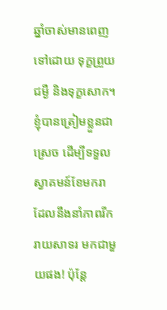ឆ្នាំចាស់មានពេញទៅដោយ ទុក្ខព្រួយ ជម្ងឺ និងទុក្ខសោក។ ខ្ញុំបានត្រៀមខ្លួនជាស្រេច ដើម្បីទទួលស្វាគមន៍ខែមករា ដែលនឹងនាំភាពរីករាយសាទរ មកជាមួយផង! ប៉ុន្តែ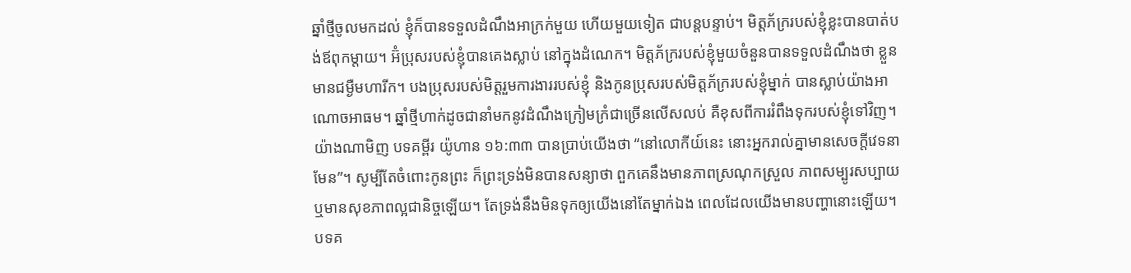ឆ្នាំថ្មីចូលមកដល់ ខ្ញុំក៏បានទទួលដំណឹងអាក្រក់មួយ ហើយមួយទៀត ជាបន្តបន្ទាប់។ មិត្តភ័ក្ររបស់ខ្ញុំខ្លះបានបាត់បង់ឪពុកម្តាយ។ អ៊ំប្រុសរបស់ខ្ញុំបានគេងស្លាប់ នៅក្នុងដំណេក។ មិត្តភ័ក្ររបស់ខ្ញុំមួយចំនួនបានទទួលដំណឹងថា ខ្លួនមានជម្ងឺមហារីក។ បងប្រុសរបស់មិត្តរួមការងាររបស់ខ្ញុំ និងកូនប្រុសរបស់មិត្តភ័ក្ររបស់ខ្ញុំម្នាក់ បានស្លាប់យ៉ាងអាណោចអាធម។ ឆ្នាំថ្មីហាក់ដូចជានាំមកនូវដំណឹងក្រៀមក្រំជាច្រើនលើសលប់ គឺខុសពីការរំពឹងទុករបស់ខ្ញុំទៅវិញ។ យ៉ាងណាមិញ បទគម្ពីរ យ៉ូហាន ១៦:៣៣ បានប្រាប់យើងថា “នៅលោកីយ៍នេះ នោះអ្នករាល់គ្នាមានសេចក្តីវេទនាមែន”។ សូម្បីតែចំពោះកូនព្រះ ក៏ព្រះទ្រង់មិនបានសន្យាថា ពួកគេនឹងមានភាពស្រណុកស្រួល ភាពសម្បូរសប្បាយ ឬមានសុខភាពល្អជានិច្ចឡើយ។ តែទ្រង់នឹងមិនទុកឲ្យយើងនៅតែម្នាក់ឯង ពេលដែលយើងមានបញ្ហានោះឡើយ។ បទគ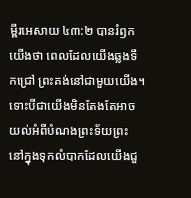ម្ពីរអេសាយ ៤៣:២ បានរំឭកយើងថា ពេលដែលយើងឆ្លងទឹកជ្រៅ ព្រះគង់នៅជាមួយយើង។ ទោះបីជាយើងមិនតែងតែអាចយល់អំពីបំណងព្រះទ័យព្រះ នៅក្នុងទុកលំបាកដែលយើងជួ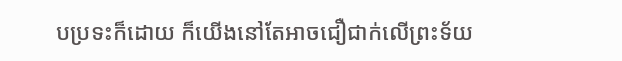បប្រទះក៏ដោយ ក៏យើងនៅតែអាចជឿជាក់លើព្រះទ័យ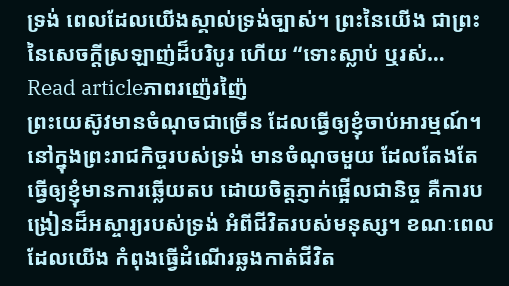ទ្រង់ ពេលដែលយើងស្គាល់ទ្រង់ច្បាស់។ ព្រះនៃយើង ជាព្រះនៃសេចក្តីស្រឡាញ់ដ៏បរិបូរ ហើយ “ទោះស្លាប់ ឬរស់…
Read articleភាពរញ៉េរញ៉ៃ
ព្រះយេស៊ូវមានចំណុចជាច្រើន ដែលធ្វើឲ្យខ្ញុំចាប់អារម្មណ៍។ នៅក្នុងព្រះរាជកិច្ចរបស់ទ្រង់ មានចំណុចមួយ ដែលតែងតែធ្វើឲ្យខ្ញុំមានការឆ្លើយតប ដោយចិត្តភ្ញាក់ផ្អើលជានិច្ច គឺការបង្រៀនដ៏អស្ចារ្យរបស់ទ្រង់ អំពីជីវិតរបស់មនុស្ស។ ខណៈពេលដែលយើង កំពុងធ្វើដំណើរឆ្លងកាត់ជីវិត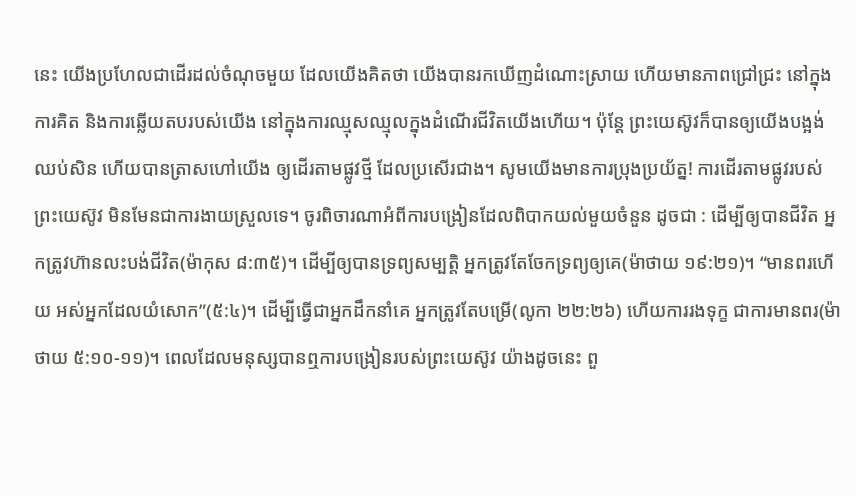នេះ យើងប្រហែលជាដើរដល់ចំណុចមួយ ដែលយើងគិតថា យើងបានរកឃើញដំណោះស្រាយ ហើយមានភាពជ្រៅជ្រះ នៅក្នុងការគិត និងការឆ្លើយតបរបស់យើង នៅក្នុងការឈ្មុសឈ្មុលក្នុងដំណើរជីវិតយើងហើយ។ ប៉ុន្តែ ព្រះយេស៊ូវក៏បានឲ្យយើងបង្អង់ឈប់សិន ហើយបានត្រាសហៅយើង ឲ្យដើរតាមផ្លូវថ្មី ដែលប្រសើរជាង។ សូមយើងមានការប្រុងប្រយ័ត្ន! ការដើរតាមផ្លូវរបស់ព្រះយេស៊ូវ មិនមែនជាការងាយស្រួលទេ។ ចូរពិចារណាអំពីការបង្រៀនដែលពិបាកយល់មួយចំនួន ដូចជា : ដើម្បីឲ្យបានជីវិត អ្នកត្រូវហ៊ានលះបង់ជីវិត(ម៉ាកុស ៨:៣៥)។ ដើម្បីឲ្យបានទ្រព្យសម្បត្តិ អ្នកត្រូវតែចែកទ្រព្យឲ្យគេ(ម៉ាថាយ ១៩:២១)។ “មានពរហើយ អស់អ្នកដែលយំសោក”(៥:៤)។ ដើម្បីធ្វើជាអ្នកដឹកនាំគេ អ្នកត្រូវតែបម្រើ(លូកា ២២:២៦) ហើយការរងទុក្ខ ជាការមានពរ(ម៉ាថាយ ៥:១០-១១)។ ពេលដែលមនុស្សបានឮការបង្រៀនរបស់ព្រះយេស៊ូវ យ៉ាងដូចនេះ ពួ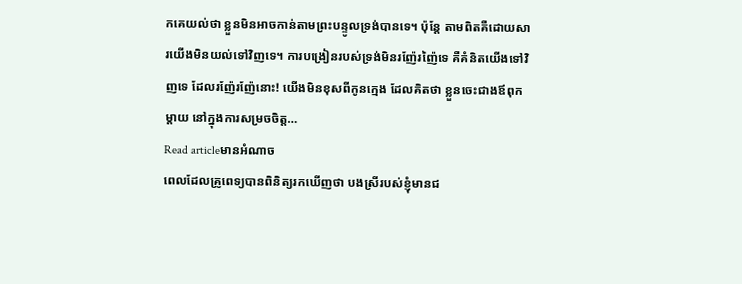កគេយល់ថា ខ្លួនមិនអាចកាន់តាមព្រះបន្ទូលទ្រង់បានទេ។ ប៉ុន្តែ តាមពិតគឺដោយសារយើងមិនយល់ទៅវិញទេ។ ការបង្រៀនរបស់ទ្រង់មិនរញ៉ែរញ៉ៃទេ គឺគំនិតយើងទៅវិញទេ ដែលរញ៉ែរញ៉ែនោះ! យើងមិនខុសពីកូនក្មេង ដែលគិតថា ខ្លួនចេះជាងឪពុកម្តាយ នៅក្នុងការសម្រចចិត្ត…
Read articleមានអំណាច
ពេលដែលគ្រូពេទ្យបានពិនិត្យរកឃើញថា បងស្រីរបស់ខ្ញុំមានជ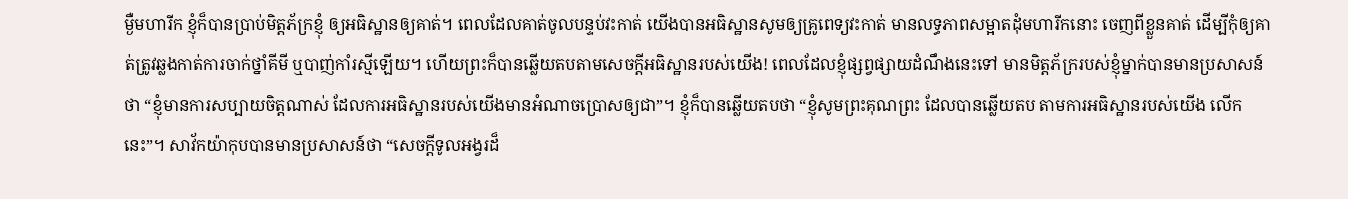ម្ងឺមហារីក ខ្ញុំក៏បានប្រាប់មិត្តភ័ក្រខ្ញុំ ឲ្យអធិស្ឋានឲ្យគាត់។ ពេលដែលគាត់ចូលបន្ទប់វះកាត់ យើងបានអធិស្ឋានសូមឲ្យគ្រូពេទ្យវះកាត់ មានលទ្ធភាពសម្អាតដុំមហារីកនោះ ចេញពីខ្លួនគាត់ ដើម្បីកុំឲ្យគាត់ត្រូវឆ្លងកាត់ការចាក់ថ្នាំគីមី ឬបាញ់កាំរស្មីឡើយ។ ហើយព្រះក៏បានឆ្លើយតបតាមសេចក្តីអធិស្ឋានរបស់យើង! ពេលដែលខ្ញុំផ្សព្វផ្សាយដំណឹងនេះទៅ មានមិត្តភ័ក្ររបស់ខ្ញុំម្នាក់បានមានប្រសាសន៍ថា “ខ្ញុំមានការសប្បាយចិត្តណាស់ ដែលការអធិស្ឋានរបស់យើងមានអំណាចប្រោសឲ្យជា”។ ខ្ញុំក៏បានឆ្លើយតបថា “ខ្ញុំសូមព្រះគុណព្រះ ដែលបានឆ្លើយតប តាមការអធិស្ឋានរបស់យើង លើកនេះ”។ សាវ័កយ៉ាកុបបានមានប្រសាសន៍ថា “សេចក្តីទូលអង្វរដ៏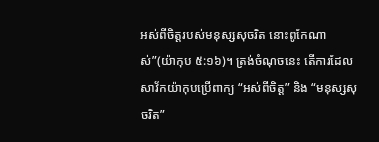អស់ពីចិត្តរបស់មនុស្សសុចរិត នោះពូកែណាស់”(យ៉ាកុប ៥:១៦)។ ត្រង់ចំណុចនេះ តើការដែលសាវ័កយ៉ាកុបប្រើពាក្យ “អស់ពីចិត្ត” និង “មនុស្សសុចរិត”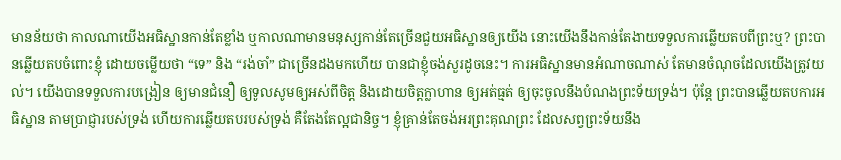មានន័យថា កាលណាយើងអធិស្ឋានកាន់តែខ្លាំង ឬកាលណាមានមនុស្សកាន់តែច្រើនជួយអធិស្ឋានឲ្យយើង នោះយើងនឹងកាន់តែងាយទទួលការឆ្លើយតបពីព្រះឬ? ព្រះបានឆ្លើយតបចំពោះខ្ញុំ ដោយចម្លើយថា “ទេ” និង “រង់ចាំ” ជាច្រើនដងមកហើយ បានជាខ្ញុំចង់សួរដូចនេះ។ ការអធិស្ឋានមានអំណាចណាស់ តែមានចំណុចដែលយើងត្រូវយល់។ យើងបានទទួលការបង្រៀន ឲ្យមានជំនឿ ឲ្យទូលសូមឲ្យអស់ពីចិត្ត និងដោយចិត្តក្លាហាន ឲ្យអត់ធ្មត់ ឲ្យចុះចូលនឹងបំណងព្រះទ័យទ្រង់។ ប៉ុន្តែ ព្រះបានឆ្លើយតបការអធិស្ឋាន តាមប្រាជ្ញារបស់ទ្រង់ ហើយការឆ្លើយតបរបស់ទ្រង់ គឺតែងតែល្អជានិច្ច។ ខ្ញុំគ្រាន់តែចង់អរព្រះគុណព្រះ ដែលសព្វព្រះទ័យនឹង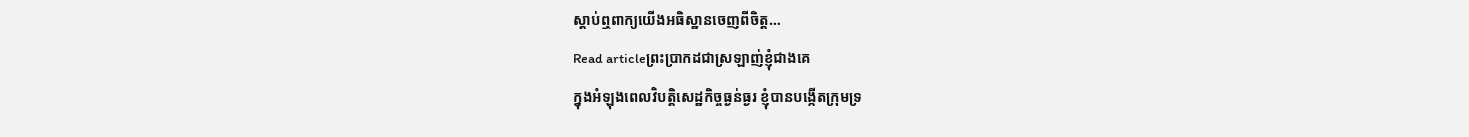ស្តាប់ឮពាក្យយើងអធិស្ឋានចេញពីចិត្ត…
Read articleព្រះប្រាកដជាស្រឡាញ់ខ្ញុំជាងគេ
ក្នុងអំឡុងពេលវិបត្តិសេដ្ឋកិច្ចធ្ងន់ធ្ងរ ខ្ញុំបានបង្កើតក្រុមទ្រ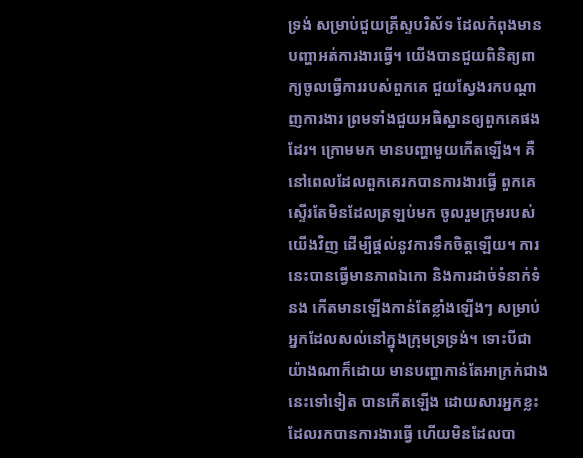ទ្រង់ សម្រាប់ជួយគ្រីស្ទបរិស័ទ ដែលកំពុងមានបញ្ហាអត់ការងារធ្វើ។ យើងបានជួយពិនិត្យពាក្យចូលធ្វើការរបស់ពួកគេ ជួយស្វែងរកបណ្តាញការងារ ព្រមទាំងជួយអធិស្ឋានឲ្យពួកគេផងដែរ។ ក្រោមមក មានបញ្ហាមួយកើតឡើង។ គឺនៅពេលដែលពួកគេរកបានការងារធ្វើ ពួកគេស្ទើរតែមិនដែលត្រឡប់មក ចូលរួមក្រុមរបស់យើងវិញ ដើម្បីផ្តល់នូវការទឹកចិត្តឡើយ។ ការនេះបានធ្វើមានភាពឯកោ និងការដាច់ទំនាក់ទំនង កើតមានឡើងកាន់តែខ្លាំងឡើងៗ សម្រាប់អ្នកដែលសល់នៅក្នុងក្រុមទ្រទ្រង់។ ទោះបីជាយ៉ាងណាក៏ដោយ មានបញ្ហាកាន់តែអាក្រក់ជាងនេះទៅទៀត បានកើតឡើង ដោយសារអ្នកខ្លះ ដែលរកបានការងារធ្វើ ហើយមិនដែលបា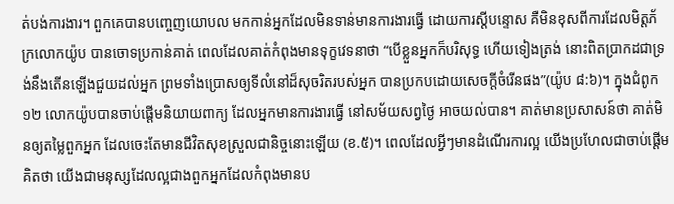ត់បង់ការងារ។ ពួកគេបានបញ្ចេញយោបល មកកាន់អ្នកដែលមិនទាន់មានការងារធ្វើ ដោយការស្តីបន្ទោស គឺមិនខុសពីការដែលមិត្តភ័ក្រលោកយ៉ូប បានចោទប្រកាន់គាត់ ពេលដែលគាត់កំពុងមានទុក្ខវេទនាថា “បើខ្លួនអ្នកក៏បរិសុទ្ធ ហើយទៀងត្រង់ នោះពិតប្រាកដជាទ្រង់នឹងតើនឡើងជួយដល់អ្នក ព្រមទាំងប្រោសឲ្យទីលំនៅដ៏សុចរិតរបស់អ្នក បានប្រកបដោយសេចក្តីចំរើនផង”(យ៉ូប ៨:៦)។ ក្នុងជំពូក១២ លោកយ៉ូបបានចាប់ផ្តើមនិយាយពាក្យ ដែលអ្នកមានការងារធ្វើ នៅសម័យសព្វថ្ងៃ អាចយល់បាន។ គាត់មានប្រសាសន៍ថា គាត់មិនឲ្យតម្លៃពួកអ្នក ដែលចេះតែមានជីវិតសុខស្រួលជានិច្ចនោះឡើយ (ខ.៥)។ ពេលដែលអ្វីៗមានដំណើរការល្អ យើងប្រហែលជាចាប់ផ្តើមគិតថា យើងជាមនុស្សដែលល្អជាងពួកអ្នកដែលកំពុងមានប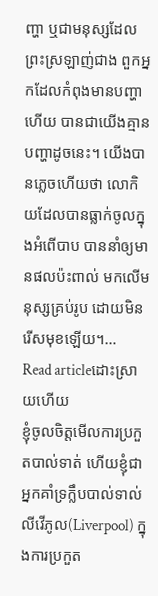ញ្ហា ឬជាមនុស្សដែលព្រះស្រឡាញ់ជាង ពួកអ្នកដែលកំពុងមានបញ្ហាហើយ បានជាយើងគ្មានបញ្ហាដូចនេះ។ យើងបានភ្លេចហើយថា លោកិយដែលបានធ្លាក់ចូលក្នុងអំពើបាប បាននាំឲ្យមានផលប៉ះពាល់ មកលើមនុស្សគ្រប់រូប ដោយមិនរើសមុខឡើយ។…
Read articleដោះស្រាយហើយ
ខ្ញុំចូលចិត្តមើលការប្រកួតបាល់ទាត់ ហើយខ្ញុំជាអ្នកគាំទ្រក្លឹបបាល់ទាល់លីវើភូល(Liverpool) ក្នុងការប្រកួត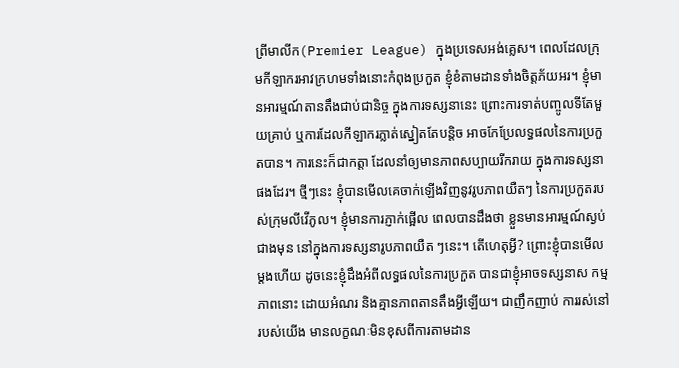ព្រីមាលីក(Premier League) ក្នុងប្រទេសអង់គ្លេស។ ពេលដែលក្រុមកីឡាករអាវក្រហមទាំងនោះកំពុងប្រកួត ខ្ញុំខំតាមដានទាំងចិត្តភ័យអរ។ ខ្ញុំមានអារម្មណ៍តានតឹងជាប់ជានិច្ច ក្នុងការទស្សនានេះ ព្រោះការទាត់បញ្ចូលទីតែមួយគ្រាប់ ឬការដែលកីឡាករភ្លាត់ស្នៀតតែបន្តិច អាចកែប្រែលទ្ធផលនៃការប្រកួតបាន។ ការនេះក៏ជាកត្តា ដែលនាំឲ្យមានភាពសប្បាយរីករាយ ក្នុងការទស្សនាផងដែរ។ ថ្មីៗនេះ ខ្ញុំបានមើលគេចាក់ឡើងវិញនូវរូបភាពយឺតៗ នៃការប្រកួតរបស់ក្រុមលីវើភូល។ ខ្ញុំមានការភ្ញាក់ផ្អើល ពេលបានដឹងថា ខ្លួនមានអារម្មណ៍ស្ងប់ជាងមុន នៅក្នុងការទស្សនារូបភាពយឺត ៗនេះ។ តើហេតុអ្វី? ព្រោះខ្ញុំបានមើលម្តងហើយ ដូចនេះខ្ញុំដឹងអំពីលទ្ធផលនៃការប្រកួត បានជាខ្ញុំអាចទស្សនាស កម្មភាពនោះ ដោយអំណរ និងគ្មានភាពតានតឹងអ្វីឡើយ។ ជាញឹកញាប់ ការរស់នៅរបស់យើង មានលក្ខណៈមិនខុសពីការតាមដាន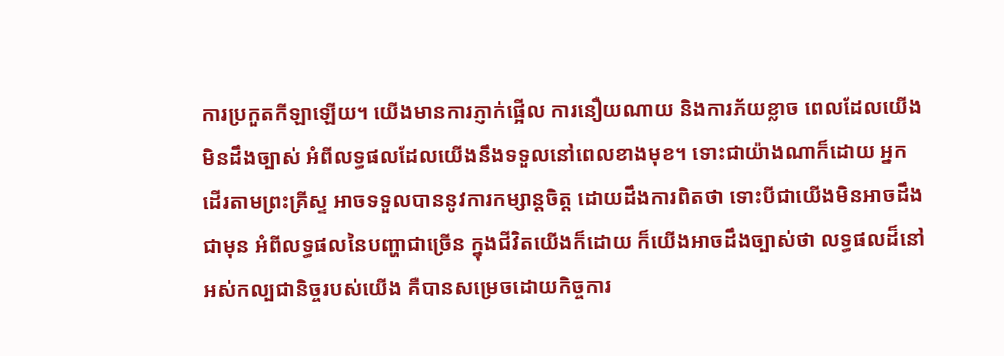ការប្រកួតកីឡាឡើយ។ យើងមានការភ្ញាក់ផ្អើល ការនឿយណាយ និងការភ័យខ្លាច ពេលដែលយើងមិនដឹងច្បាស់ អំពីលទ្ធផលដែលយើងនឹងទទួលនៅពេលខាងមុខ។ ទោះជាយ៉ាងណាក៏ដោយ អ្នកដើរតាមព្រះគ្រីស្ទ អាចទទួលបាននូវការកម្សាន្តចិត្ត ដោយដឹងការពិតថា ទោះបីជាយើងមិនអាចដឹងជាមុន អំពីលទ្ធផលនៃបញ្ហាជាច្រើន ក្នុងជីវិតយើងក៏ដោយ ក៏យើងអាចដឹងច្បាស់ថា លទ្ធផលដ៏នៅអស់កល្បជានិច្ចរបស់យើង គឺបានសម្រេចដោយកិច្ចការ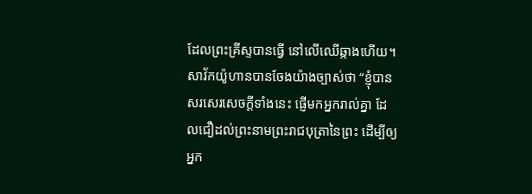ដែលព្រះគ្រីស្ទបានធ្វើ នៅលើឈើឆ្កាងហើយ។ សាវ័កយ៉ូហានបានចែងយ៉ាងច្បាស់ថា “ខ្ញុំបានសរសេរសេចក្តីទាំងនេះ ផ្ញើមកអ្នករាល់គ្នា ដែលជឿដល់ព្រះនាមព្រះរាជបុត្រានៃព្រះ ដើម្បីឲ្យអ្នក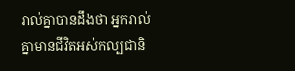រាល់គ្នាបានដឹងថា អ្នករាល់គ្នាមានជីវិតអស់កល្បជានិ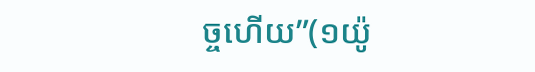ច្ចហើយ”(១យ៉ូ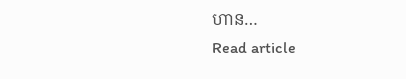ហាន…
Read article